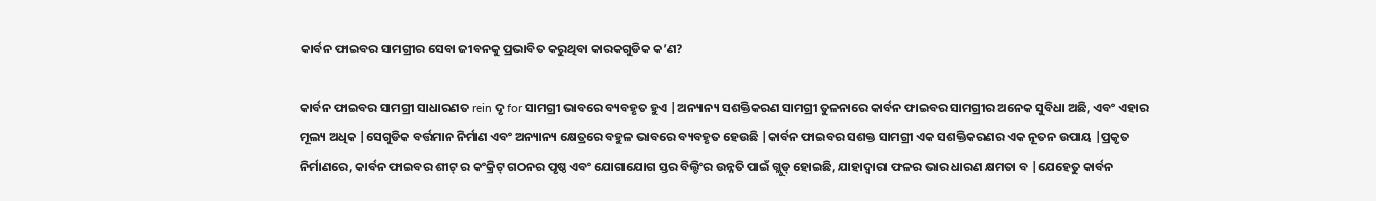କାର୍ବନ ଫାଇବର ସାମଗ୍ରୀର ସେବା ଜୀବନକୁ ପ୍ରଭାବିତ କରୁଥିବା କାରକଗୁଡିକ କ’ଣ?

କାର୍ବନ ଫାଇବର ସାମଗ୍ରୀ ସାଧାରଣତ rein ଦୃ for ସାମଗ୍ରୀ ଭାବରେ ବ୍ୟବହୃତ ହୁଏ |ଅନ୍ୟାନ୍ୟ ସଶକ୍ତିକରଣ ସାମଗ୍ରୀ ତୁଳନାରେ କାର୍ବନ ଫାଇବର ସାମଗ୍ରୀର ଅନେକ ସୁବିଧା ଅଛି, ଏବଂ ଏହାର ମୂଲ୍ୟ ଅଧିକ |ସେଗୁଡିକ ବର୍ତ୍ତମାନ ନିର୍ମାଣ ଏବଂ ଅନ୍ୟାନ୍ୟ କ୍ଷେତ୍ରରେ ବହୁଳ ଭାବରେ ବ୍ୟବହୃତ ହେଉଛି |କାର୍ବନ ଫାଇବର ସଶକ୍ତ ସାମଗ୍ରୀ ଏକ ସଶକ୍ତିକରଣର ଏକ ନୂତନ ଉପାୟ |ପ୍ରକୃତ ନିର୍ମାଣରେ, କାର୍ବନ ଫାଇବର ଶୀଟ୍ ର କଂକ୍ରିଟ୍ ଗଠନର ପୃଷ୍ଠ ଏବଂ ଯୋଗାଯୋଗ ସ୍ତର ବିଲ୍ଡିଂର ଉନ୍ନତି ପାଇଁ ଗ୍ଲୁଡ୍ ହୋଇଛି, ଯାହାଦ୍ୱାରା ଫଳର ଭାର ଧାରଣ କ୍ଷମତା ବ |ଯେହେତୁ କାର୍ବନ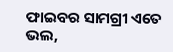ଫାଇବର ସାମଗ୍ରୀ ଏତେ ଭଲ,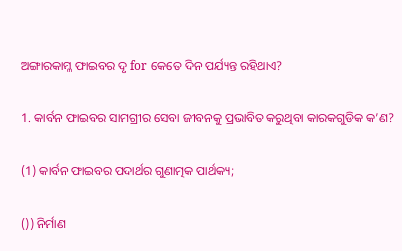ଅଙ୍ଗାରକାମ୍ଳ ଫାଇବର ଦୃ for କେତେ ଦିନ ପର୍ଯ୍ୟନ୍ତ ରହିଥାଏ?

1. କାର୍ବନ ଫାଇବର ସାମଗ୍ରୀର ସେବା ଜୀବନକୁ ପ୍ରଭାବିତ କରୁଥିବା କାରକଗୁଡିକ କ’ଣ?

(1) କାର୍ବନ ଫାଇବର ପଦାର୍ଥର ଗୁଣାତ୍ମକ ପାର୍ଥକ୍ୟ;

()) ନିର୍ମାଣ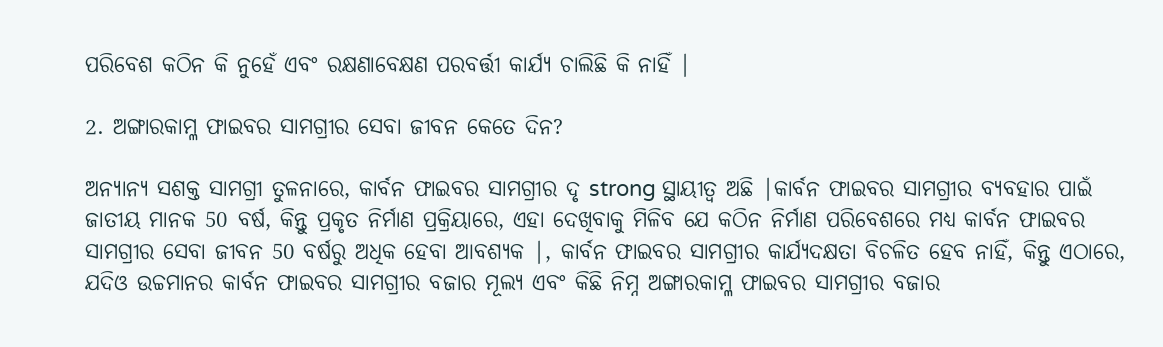ପରିବେଶ କଠିନ କି ନୁହେଁ ଏବଂ ରକ୍ଷଣାବେକ୍ଷଣ ପରବର୍ତ୍ତୀ କାର୍ଯ୍ୟ ଚାଲିଛି କି ନାହିଁ |

2. ଅଙ୍ଗାରକାମ୍ଳ ଫାଇବର ସାମଗ୍ରୀର ସେବା ଜୀବନ କେତେ ଦିନ?

ଅନ୍ୟାନ୍ୟ ସଶକ୍ତ ସାମଗ୍ରୀ ତୁଳନାରେ, କାର୍ବନ ଫାଇବର ସାମଗ୍ରୀର ଦୃ strong ସ୍ଥାୟୀତ୍ୱ ଅଛି |କାର୍ବନ ଫାଇବର ସାମଗ୍ରୀର ବ୍ୟବହାର ପାଇଁ ଜାତୀୟ ମାନକ 50 ବର୍ଷ, କିନ୍ତୁ ପ୍ରକୃତ ନିର୍ମାଣ ପ୍ରକ୍ରିୟାରେ, ଏହା ଦେଖିବାକୁ ମିଳିବ ଯେ କଠିନ ନିର୍ମାଣ ପରିବେଶରେ ମଧ୍ୟ କାର୍ବନ ଫାଇବର ସାମଗ୍ରୀର ସେବା ଜୀବନ 50 ବର୍ଷରୁ ଅଧିକ ହେବା ଆବଶ୍ୟକ |, କାର୍ବନ ଫାଇବର ସାମଗ୍ରୀର କାର୍ଯ୍ୟଦକ୍ଷତା ବିଚଳିତ ହେବ ନାହିଁ, କିନ୍ତୁ ଏଠାରେ, ଯଦିଓ ଉଚ୍ଚମାନର କାର୍ବନ ଫାଇବର ସାମଗ୍ରୀର ବଜାର ମୂଲ୍ୟ ଏବଂ କିଛି ନିମ୍ନ ଅଙ୍ଗାରକାମ୍ଳ ଫାଇବର ସାମଗ୍ରୀର ବଜାର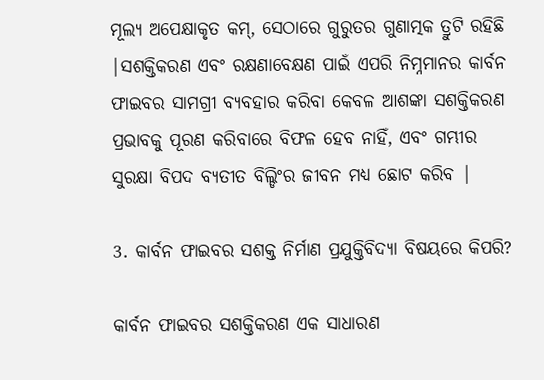ମୂଲ୍ୟ ଅପେକ୍ଷାକୃତ କମ୍, ସେଠାରେ ଗୁରୁତର ଗୁଣାତ୍ମକ ତ୍ରୁଟି ରହିଛି |ସଶକ୍ତିକରଣ ଏବଂ ରକ୍ଷଣାବେକ୍ଷଣ ପାଇଁ ଏପରି ନିମ୍ନମାନର କାର୍ବନ ଫାଇବର ସାମଗ୍ରୀ ବ୍ୟବହାର କରିବା କେବଳ ଆଶଙ୍କା ସଶକ୍ତିକରଣ ପ୍ରଭାବକୁ ପୂରଣ କରିବାରେ ବିଫଳ ହେବ ନାହିଁ, ଏବଂ ଗମ୍ଭୀର ସୁରକ୍ଷା ବିପଦ ବ୍ୟତୀତ ବିଲ୍ଡିଂର ଜୀବନ ମଧ୍ୟ ଛୋଟ କରିବ |

3. କାର୍ବନ ଫାଇବର ସଶକ୍ତ ନିର୍ମାଣ ପ୍ରଯୁକ୍ତିବିଦ୍ୟା ବିଷୟରେ କିପରି?

କାର୍ବନ ଫାଇବର ସଶକ୍ତିକରଣ ଏକ ସାଧାରଣ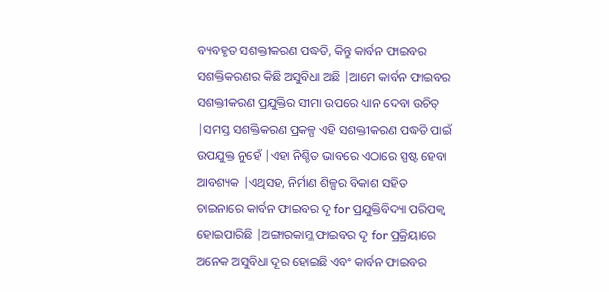ବ୍ୟବହୃତ ସଶକ୍ତୀକରଣ ପଦ୍ଧତି, କିନ୍ତୁ କାର୍ବନ ଫାଇବର ସଶକ୍ତିକରଣର କିଛି ଅସୁବିଧା ଅଛି |ଆମେ କାର୍ବନ ଫାଇବର ସଶକ୍ତୀକରଣ ପ୍ରଯୁକ୍ତିର ସୀମା ଉପରେ ଧ୍ୟାନ ଦେବା ଉଚିତ୍ |ସମସ୍ତ ସଶକ୍ତିକରଣ ପ୍ରକଳ୍ପ ଏହି ସଶକ୍ତୀକରଣ ପଦ୍ଧତି ପାଇଁ ଉପଯୁକ୍ତ ନୁହେଁ |ଏହା ନିଶ୍ଚିତ ଭାବରେ ଏଠାରେ ସ୍ପଷ୍ଟ ହେବା ଆବଶ୍ୟକ |ଏଥିସହ, ନିର୍ମାଣ ଶିଳ୍ପର ବିକାଶ ସହିତ ଚାଇନାରେ କାର୍ବନ ଫାଇବର ଦୃ for ପ୍ରଯୁକ୍ତିବିଦ୍ୟା ପରିପକ୍ୱ ହୋଇପାରିଛି |ଅଙ୍ଗାରକାମ୍ଳ ଫାଇବର ଦୃ for ପ୍ରକ୍ରିୟାରେ ଅନେକ ଅସୁବିଧା ଦୂର ହୋଇଛି ଏବଂ କାର୍ବନ ଫାଇବର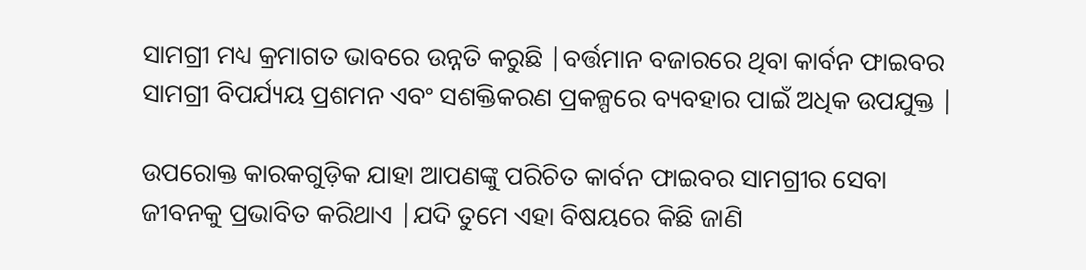ସାମଗ୍ରୀ ମଧ୍ୟ କ୍ରମାଗତ ଭାବରେ ଉନ୍ନତି କରୁଛି |ବର୍ତ୍ତମାନ ବଜାରରେ ଥିବା କାର୍ବନ ଫାଇବର ସାମଗ୍ରୀ ବିପର୍ଯ୍ୟୟ ପ୍ରଶମନ ଏବଂ ସଶକ୍ତିକରଣ ପ୍ରକଳ୍ପରେ ବ୍ୟବହାର ପାଇଁ ଅଧିକ ଉପଯୁକ୍ତ |

ଉପରୋକ୍ତ କାରକଗୁଡ଼ିକ ଯାହା ଆପଣଙ୍କୁ ପରିଚିତ କାର୍ବନ ଫାଇବର ସାମଗ୍ରୀର ସେବା ଜୀବନକୁ ପ୍ରଭାବିତ କରିଥାଏ |ଯଦି ତୁମେ ଏହା ବିଷୟରେ କିଛି ଜାଣି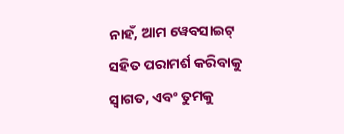ନାହଁ, ଆମ ୱେବସାଇଟ୍ ସହିତ ପରାମର୍ଶ କରିବାକୁ ସ୍ୱାଗତ, ଏବଂ ତୁମକୁ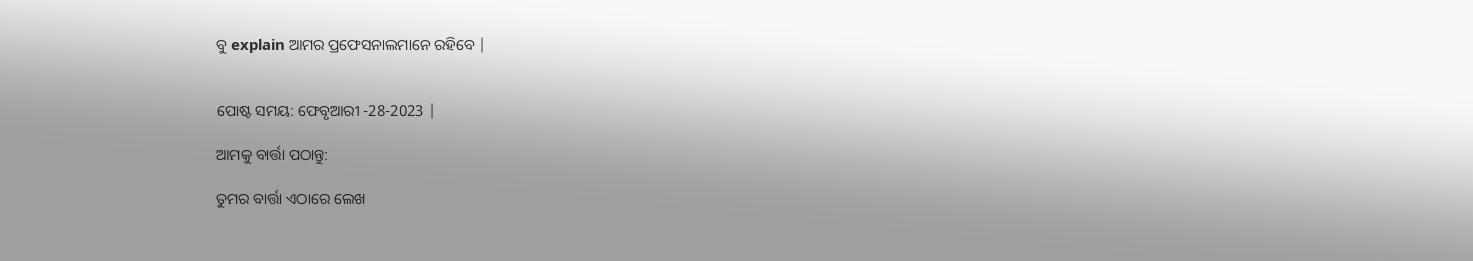ବୁ explain ଆମର ପ୍ରଫେସନାଲମାନେ ରହିବେ |


ପୋଷ୍ଟ ସମୟ: ଫେବୃଆରୀ -28-2023 |

ଆମକୁ ବାର୍ତ୍ତା ପଠାନ୍ତୁ:

ତୁମର ବାର୍ତ୍ତା ଏଠାରେ ଲେଖ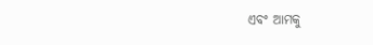ଏବଂ ଆମକୁ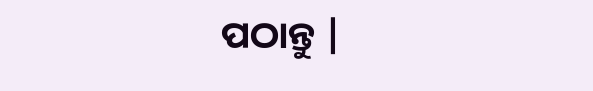ପଠାନ୍ତୁ |